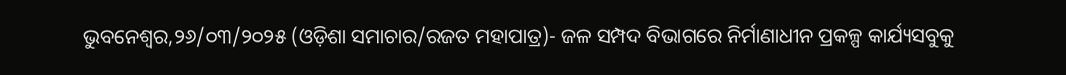ଭୁବନେଶ୍ୱର,୨୬/୦୩/୨୦୨୫ (ଓଡ଼ିଶା ସମାଚାର/ରଜତ ମହାପାତ୍ର)- ଜଳ ସମ୍ପଦ ବିଭାଗରେ ନିର୍ମାଣାଧୀନ ପ୍ରକଳ୍ପ କାର୍ଯ୍ୟସବୁକୁ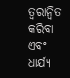ତ୍ୱରାନ୍ୱିତ କରିବା ଏବଂ ଧାର୍ଯ୍ୟ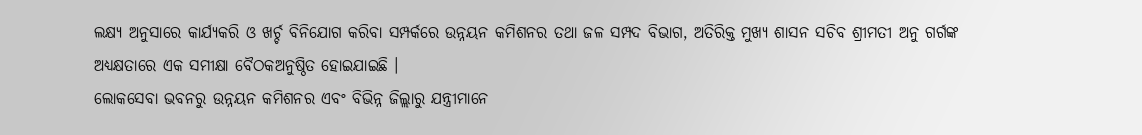ଲକ୍ଷ୍ୟ ଅନୁସାରେ କାର୍ଯ୍ୟକରି ଓ ଖର୍ଚ୍ଚ ବିନିଯୋଗ କରିବା ସମ୍ପର୍କରେ ଉନ୍ନୟନ କମିଶନର ତଥା ଜଳ ସମ୍ପଦ ବିଭାଗ, ଅତିରିକ୍ତ ମୁଖ୍ୟ ଶାସନ ସଚିବ ଶ୍ରୀମତୀ ଅନୁ ଗର୍ଗଙ୍କ ଅଧ୍ୟକ୍ଷତାରେ ଏକ ସମୀକ୍ଷା ବୈଠକଅନୁଷ୍ଠିତ ହୋଇଯାଇଛି ।
ଲୋକସେବା ଭବନରୁ ଉନ୍ନୟନ କମିଶନର ଏବଂ ବିଭିନ୍ନ ଜିଲ୍ଲାରୁ ଯନ୍ତ୍ରୀମାନେ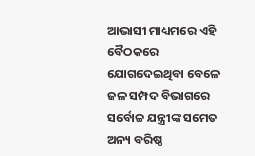ଆଭାସୀ ମାଧ୍ୟମରେ ଏହି ବୈଠକରେ ଯୋଗଦେଇଥିବା ବେଳେ ଜଳ ସମ୍ପଦ ବିଭାଗରେ ସର୍ବୋଚ୍ଚ ଯନ୍ତ୍ରୀଙ୍କ ସମେତ ଅନ୍ୟ ବରିଷ୍ଠ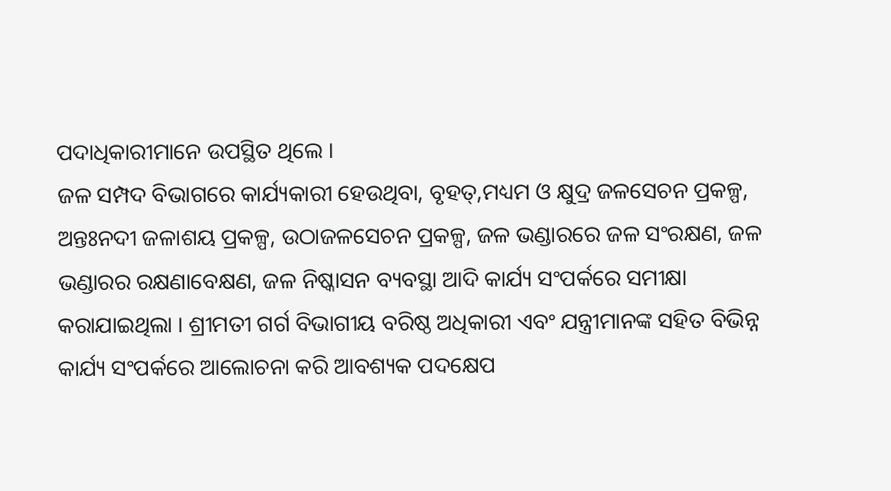ପଦାଧିକାରୀମାନେ ଉପସ୍ଥିତ ଥିଲେ ।
ଜଳ ସମ୍ପଦ ବିଭାଗରେ କାର୍ଯ୍ୟକାରୀ ହେଉଥିବା, ବୃହତ୍,ମଧ୍ୟମ ଓ କ୍ଷୁଦ୍ର ଜଳସେଚନ ପ୍ରକଳ୍ପ, ଅନ୍ତଃନଦୀ ଜଳାଶୟ ପ୍ରକଳ୍ପ, ଉଠାଜଳସେଚନ ପ୍ରକଳ୍ପ, ଜଳ ଭଣ୍ଡାରରେ ଜଳ ସଂରକ୍ଷଣ, ଜଳ ଭଣ୍ଡାରର ରକ୍ଷଣାବେକ୍ଷଣ, ଜଳ ନିଷ୍କାସନ ବ୍ୟବସ୍ଥା ଆଦି କାର୍ଯ୍ୟ ସଂପର୍କରେ ସମୀକ୍ଷା କରାଯାଇଥିଲା । ଶ୍ରୀମତୀ ଗର୍ଗ ବିଭାଗୀୟ ବରିଷ୍ଠ ଅଧିକାରୀ ଏବଂ ଯନ୍ତ୍ରୀମାନଙ୍କ ସହିତ ବିଭିନ୍ନ କାର୍ଯ୍ୟ ସଂପର୍କରେ ଆଲୋଚନା କରି ଆବଶ୍ୟକ ପଦକ୍ଷେପ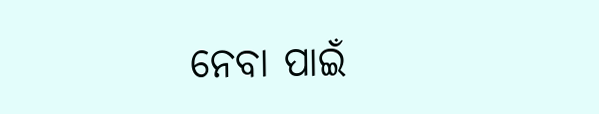ନେବା ପାଇଁ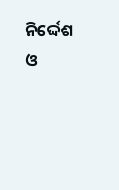ନିର୍ଦ୍ଦେଶ ଓ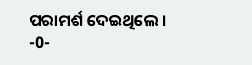ପରାମର୍ଶ ଦେଇଥିଲେ ।
-0-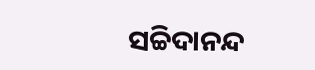ସଚ୍ଚିଦାନନ୍ଦ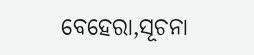ବେହେରା,ସୂଚନା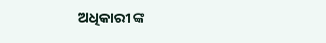ଅଧିକାରୀ ଙ୍କ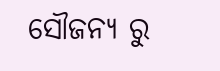ସୌଜନ୍ୟ ରୁ